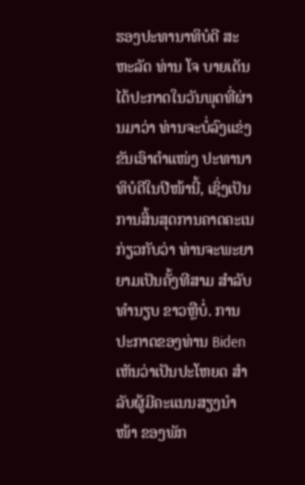ຮອງປະທານາທິບໍດີ ສະຫະລັດ ທ່ານ ໂຈ ບາຍເດັນ ໄດ້ປະກາດໃນວັນພຸດທີ່ຜ່ານມາວ່າ ທ່ານຈະບໍ່ລົງແຂ່ງຂັນເອົາຕຳແໜ່ງ ປະທານາທິບໍດີໃນປີໜ້ານີ້, ເຊິ່ງເປັນການສິ້ນສຸດການຄາດຄະເນກ່ຽວກັບວ່າ ທ່ານຈະພະຍາຍາມເປັນຄັ້ງທີສາມ ສຳລັບທຳນຽບ ຂາວຫຼືບໍ່. ການປະກາດຂອງທ່ານ Biden ເຫັນວ່າເປັນປະໂຫຍດ ສຳລັບຜູ້ມີຄະແນນສຽງນຳໜ້າ ຂອງພັກ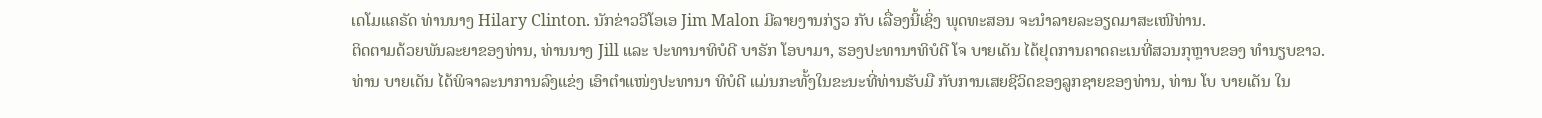ເດໂມແຄຣັດ ທ່ານນາງ Hilary Clinton. ນັກຂ່າວວີໂອເອ Jim Malon ມີລາຍງານກ່ຽວ ກັບ ເລື່ອງນີ້ເຊິ່ງ ພຸດທະສອນ ຈະນຳລາຍລະອຽດມາສະເໜີທ່ານ.
ຕິດຕາມດ້ວຍພັນລະຍາຂອງທ່ານ, ທ່ານນາງ Jill ແລະ ປະທານາທິບໍດີ ບາຣັກ ໂອບາມາ, ຮອງປະທານາທິບໍດີ ໂຈ ບາຍເດັນ ໄດ້ຢຸດການຄາດຄະເນທີ່ສວນກຸຫຼາບຂອງ ທຳນຽບຂາວ.
ທ່ານ ບາຍເດັນ ໄດ້ພິຈາລະນາການລົງແຂ່ງ ເອົາຕຳແໜ່ງປະທານາ ທິບໍດີ ແມ່ນກະທັ້ງໃນຂະນະທີ່ທ່ານຮັບມື ກັບການເສຍຊີວິດຂອງລູກຊາຍຂອງທ່ານ, ທ່ານ ໂບ ບາຍເດັນ ໃນ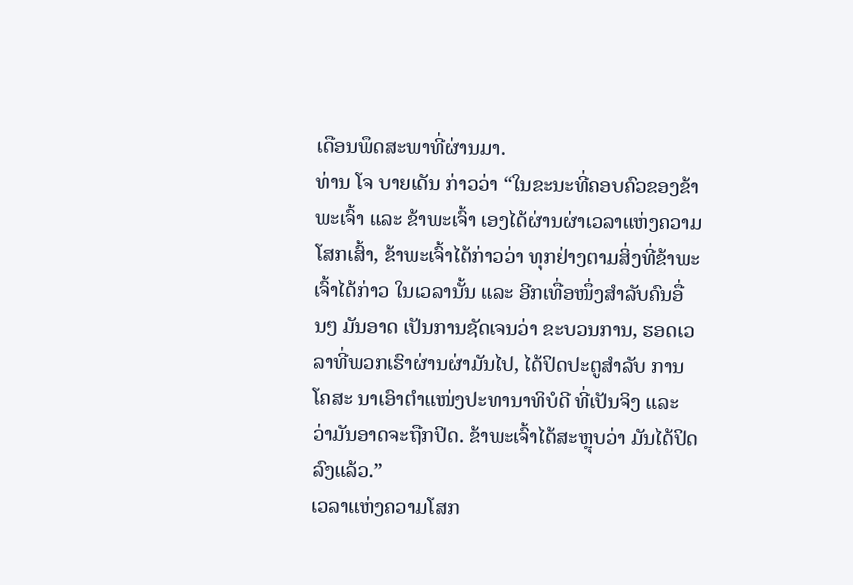ເດືອນພຶດສະພາທີ່ຜ່ານມາ.
ທ່ານ ໂຈ ບາຍເດັນ ກ່າວວ່າ “ໃນຂະນະທີ່ຄອບຄົວຂອງຂ້າພະເຈົ້າ ແລະ ຂ້າພະເຈົ້າ ເອງໄດ້ຜ່ານຜ່າເວລາແຫ່ງຄວາມໂສກເສົ້າ, ຂ້າພະເຈົ້າໄດ້ກ່າວວ່າ ທຸກຢ່າງຕາມສິ່ງທີ່ຂ້າພະເຈົ້າໄດ້ກ່າວ ໃນເວລານັ້ນ ແລະ ອີກເທື່ອໜຶ່ງສຳລັບຄົນອື່ນໆ ມັນອາດ ເປັນການຊັດເຈນວ່າ ຂະບວນການ, ຮອດເວລາທີ່ພວກເຮົາຜ່ານຜ່າມັນໄປ, ໄດ້ປິດປະຕູສຳລັບ ການໂຄສະ ນາເອົາຕຳແໜ່ງປະທານາທິບໍດີ ທີ່ເປັນຈິງ ແລະ ວ່າມັນອາດຈະຖືກປິດ. ຂ້າພະເຈົ້າໄດ້ສະຫຼຸບວ່າ ມັນໄດ້ປິດລົງແລ້ວ.”
ເວລາແຫ່ງຄວາມໂສກ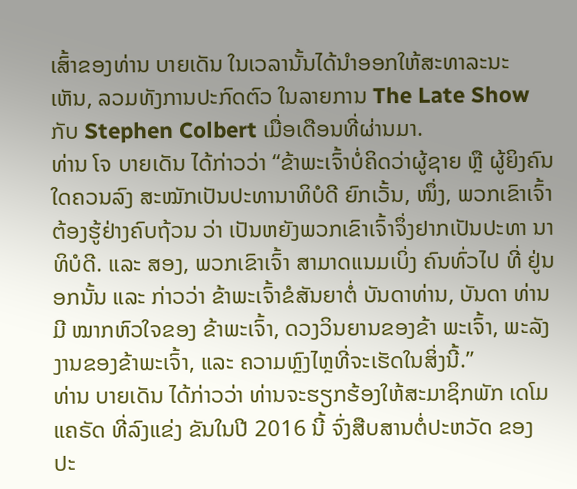ເສົ້າຂອງທ່ານ ບາຍເດັນ ໃນເວລານັ້ນໄດ້ນຳອອກໃຫ້ສະທາລະນະ ເຫັນ, ລວມທັງການປະກົດຕົວ ໃນລາຍການ The Late Show ກັບ Stephen Colbert ເມື່ອເດືອນທີ່ຜ່ານມາ.
ທ່ານ ໂຈ ບາຍເດັນ ໄດ້ກ່າວວ່າ “ຂ້າພະເຈົ້າບໍ່ຄິດວ່າຜູ້ຊາຍ ຫຼື ຜູ້ຍິງຄົນໃດຄວນລົງ ສະໝັກເປັນປະທານາທິບໍດີ ຍົກເວັ້ນ, ໜຶ່ງ, ພວກເຂົາເຈົ້າຕ້ອງຮູ້ຢ່າງຄົບຖ້ວນ ວ່າ ເປັນຫຍັງພວກເຂົາເຈົ້າຈຶ່ງຢາກເປັນປະທາ ນາທິບໍດີ. ແລະ ສອງ, ພວກເຂົາເຈົ້າ ສາມາດແນມເບິ່ງ ຄົນທົ່ວໄປ ທີ່ ຢູ່ນອກນັ້ນ ແລະ ກ່າວວ່າ ຂ້າພະເຈົ້າຂໍສັນຍາຕໍ່ ບັນດາທ່ານ, ບັນດາ ທ່ານມີ ໝາກຫົວໃຈຂອງ ຂ້າພະເຈົ້າ, ດວງວິນຍານຂອງຂ້າ ພະເຈົ້າ, ພະລັງງານຂອງຂ້າພະເຈົ້າ, ແລະ ຄວາມຫຼົງໄຫຼທີ່ຈະເຮັດໃນສິ່ງນີ້.”
ທ່ານ ບາຍເດັນ ໄດ້ກ່າວວ່າ ທ່ານຈະຮຽກຮ້ອງໃຫ້ສະມາຊິກພັກ ເດໂມແຄຣັດ ທີ່ລົງແຂ່ງ ຂັນໃນປີ 2016 ນີ້ ຈົ່ງສືບສານຕໍ່ປະຫວັດ ຂອງ ປະ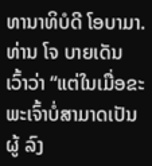ທານາທິບໍດີ ໂອບາມາ.
ທ່ານ ໂຈ ບາຍເດັນ ເວົ້າວ່າ “ແຕ່ໃນເມື່ອຂະພະເຈົ້າບໍ່ສາມາດເປັນຜູ້ ລົງ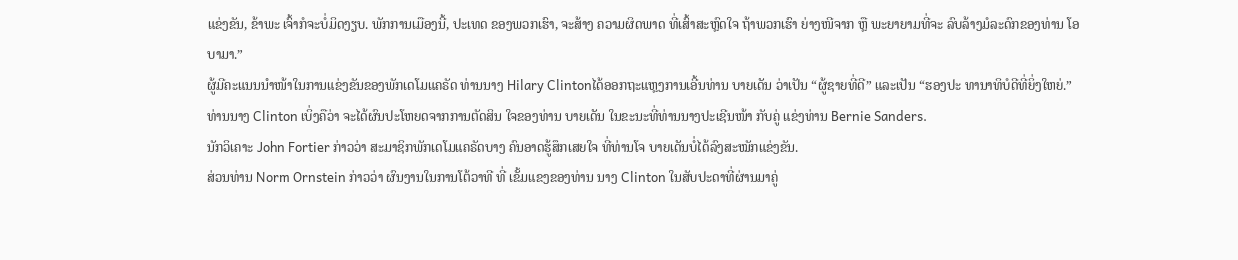ແຂ່ງຂັນ, ຂ້າພະ ເຈົ້າກໍຈະບໍ່ມິດງຽບ. ພັກການເມືອງນີ້, ປະເທດ ຂອງພວກເຮົາ, ຈະສ້າງ ຄວາມຜິດພາດ ທີ່ເສົ້າສະຫຼົດໃຈ ຖ້າພວກເຮົາ ຍ່າງໜີຈາກ ຫຼື ພະຍາຍາມທີ່ຈະ ລົບລ້າງມໍລະດົກຂອງທ່ານ ໂອບາມາ.”
ຜູ້ມີຄະແນນນຳໜ້າໃນການແຂ່ງຂັນຂອງພັກເດໂມແຄຣັດ ທ່ານນາງ Hilary Clintonໄດ້ອອກຖະແຫຼງການເອີ້ນທ່ານ ບາຍເດັນ ວ່າເປັນ “ຜູ້ຊາຍທີ່ດີ” ແລະເປັນ “ຮອງປະ ທານາທິບໍດີທີ່ຍິ່ງໃຫຍ່.”
ທ່ານນາງ Clinton ເບິ່ງຄືວ່າ ຈະໄດ້ຜົນປະໂຫຍດຈາກການຕັດສິນ ໃຈຂອງທ່ານ ບາຍເດັນ ໃນຂະນະທີ່ທ່ານນາງປະເຊີນໜ້າ ກັບຄູ່ ແຂ່ງທ່ານ Bernie Sanders.
ນັກວິເຄາະ John Fortier ກ່າວວ່າ ສະມາຊິກພັກເດໂມແຄຣັດບາງ ຄົນອາດຮູ້ສຶກເສຍໃຈ ທີ່ທ່ານໂຈ ບາຍເດັນບໍ່ໄດ້ລົງສະໝັກແຂ່ງຂັນ.
ສ່ວນທ່ານ Norm Ornstein ກ່າວວ່າ ຜົນງານໃນການໂຕ້ວາທີ ທີ່ ເຂັ້ມແຂງຂອງທ່ານ ນາງ Clinton ໃນສັບປະດາທີ່ຜ່ານມາຄູ່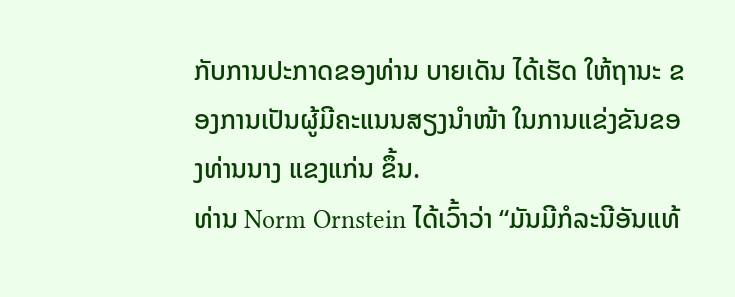ກັບການປະກາດຂອງທ່ານ ບາຍເດັນ ໄດ້ເຮັດ ໃຫ້ຖານະ ຂອງການເປັນຜູ້ມີຄະແນນສຽງນຳໜ້າ ໃນການແຂ່ງຂັນຂອງທ່ານນາງ ແຂງແກ່ນ ຂຶ້ນ.
ທ່ານ Norm Ornstein ໄດ້ເວົ້າວ່າ “ມັນມີກໍລະນີອັນແທ້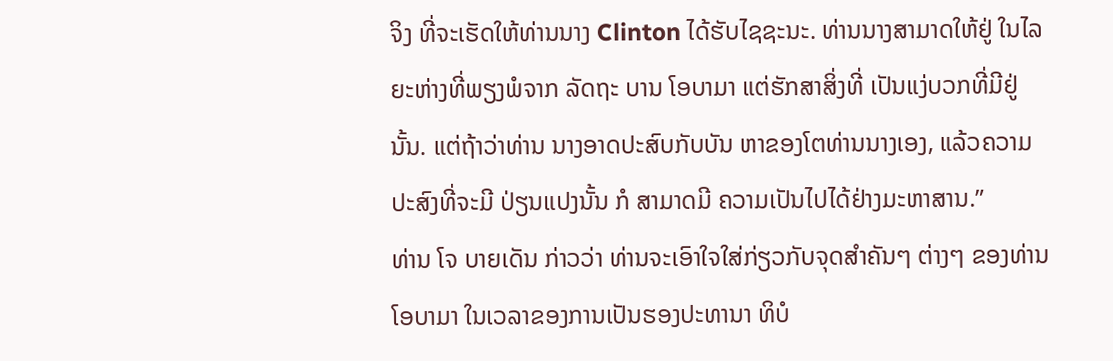ຈິງ ທີ່ຈະເຮັດໃຫ້ທ່ານນາງ Clinton ໄດ້ຮັບໄຊຊະນະ. ທ່ານນາງສາມາດໃຫ້ຢູ່ ໃນໄລຍະຫ່າງທີ່ພຽງພໍຈາກ ລັດຖະ ບານ ໂອບາມາ ແຕ່ຮັກສາສິ່ງທີ່ ເປັນແງ່ບວກທີ່ມີຢູ່ນັ້ນ. ແຕ່ຖ້າວ່າທ່ານ ນາງອາດປະສົບກັບບັນ ຫາຂອງໂຕທ່ານນາງເອງ, ແລ້ວຄວາມປະສົງທີ່ຈະມີ ປ່ຽນແປງນັ້ນ ກໍ ສາມາດມີ ຄວາມເປັນໄປໄດ້ຢ່າງມະຫາສານ.”
ທ່ານ ໂຈ ບາຍເດັນ ກ່າວວ່າ ທ່ານຈະເອົາໃຈໃສ່ກ່ຽວກັບຈຸດສຳຄັນໆ ຕ່າງໆ ຂອງທ່ານ ໂອບາມາ ໃນເວລາຂອງການເປັນຮອງປະທານາ ທິບໍ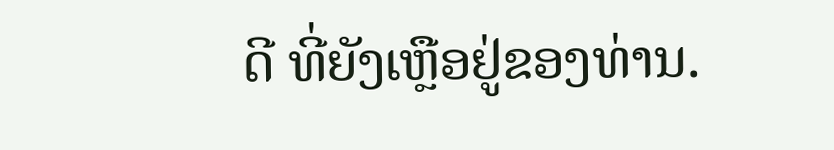ດີ ທີ່ຍັງເຫຼືອຢູ່ຂອງທ່ານ.